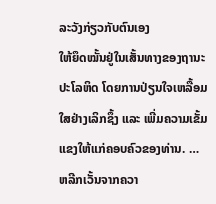ລະວັງກ່ຽວກັບຕົນເອງ
ໃຫ້ຍຶດໝັ້ນຢູ່ໃນເສັ້ນທາງຂອງຖານະປະໂລຫິດ ໂດຍການປ່ຽນໃຈເຫລື້ອມໃສຢ່າງເລິກຊຶ້ງ ແລະ ເພີ່ມຄວາມເຂັ້ມແຂງໃຫ້ແກ່ຄອບຄົວຂອງທ່ານ. … ຫລີກເວັ້ນຈາກຄວາ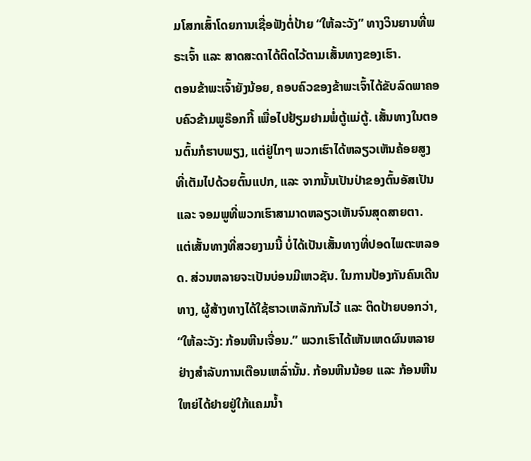ມໂສກເສົ້າໂດຍການເຊື່ອຟັງຕໍ່ປ້າຍ “ໃຫ້ລະວັງ” ທາງວິນຍານທີ່ພຣະເຈົ້າ ແລະ ສາດສະດາໄດ້ຕິດໄວ້ຕາມເສັ້ນທາງຂອງເຮົາ.
ຕອນຂ້າພະເຈົ້າຍັງນ້ອຍ, ຄອບຄົວຂອງຂ້າພະເຈົ້າໄດ້ຂັບລົດພາຄອບຄົວຂ້າມພູຣ໊ອກກີ້ ເພື່ອໄປຢ້ຽມຢາມພໍ່ຕູ້ແມ່ຕູ້. ເສັ້ນທາງໃນຕອນຕົ້ນກໍຮາບພຽງ, ແຕ່ຢູ່ໄກໆ ພວກເຮົາໄດ້ຫລຽວເຫັນຄ້ອຍສູງ ທີ່ເຕັມໄປດ້ວຍຕົ້ນແປກ, ແລະ ຈາກນັ້ນເປັນປ່າຂອງຕົ້ນອັສເປັນ ແລະ ຈອມພູທີ່ພວກເຮົາສາມາດຫລຽວເຫັນຈົນສຸດສາຍຕາ.
ແຕ່ເສັ້ນທາງທີ່ສວຍງາມນີ້ ບໍ່ໄດ້ເປັນເສັ້ນທາງທີ່ປອດໄພຕະຫລອດ. ສ່ວນຫລາຍຈະເປັນບ່ອນມີເຫວຊັນ. ໃນການປ້ອງກັນຄົນເດີນທາງ, ຜູ້ສ້າງທາງໄດ້ໃຊ້ຮາວເຫລັກກັນໄວ້ ແລະ ຕິດປ້າຍບອກວ່າ, “ໃຫ້ລະວັງ: ກ້ອນຫີນເຈື່ອນ.” ພວກເຮົາໄດ້ເຫັນເຫດຜົນຫລາຍຢ່າງສຳລັບການເຕືອນເຫລົ່ານັ້ນ. ກ້ອນຫີນນ້ອຍ ແລະ ກ້ອນຫີນໃຫຍ່ໄດ້ຢາຍຢູ່ໃກ້ແຄມນ້ຳ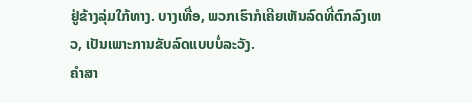ຢູ່ຂ້າງລຸ່ມໃກ້ທາງ. ບາງເທື່ອ, ພວກເຮົາກໍເຄີຍເຫັນລົດທີ່ຕົກລົງເຫວ, ເປັນເພາະການຂັບລົດແບບບໍ່ລະວັງ.
ຄຳສາ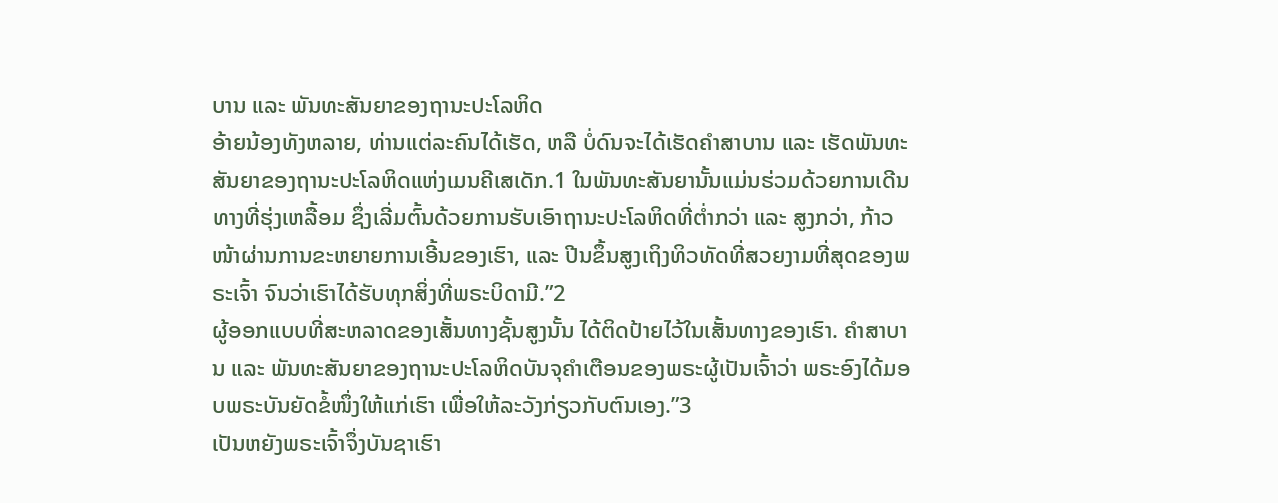ບານ ແລະ ພັນທະສັນຍາຂອງຖານະປະໂລຫິດ
ອ້າຍນ້ອງທັງຫລາຍ, ທ່ານແຕ່ລະຄົນໄດ້ເຮັດ, ຫລື ບໍ່ດົນຈະໄດ້ເຮັດຄຳສາບານ ແລະ ເຮັດພັນທະສັນຍາຂອງຖານະປະໂລຫິດແຫ່ງເມນຄີເສເດັກ.1 ໃນພັນທະສັນຍານັ້ນແມ່ນຮ່ວມດ້ວຍການເດີນທາງທີ່ຮຸ່ງເຫລື້ອມ ຊຶ່ງເລີ່ມຕົ້ນດ້ວຍການຮັບເອົາຖານະປະໂລຫິດທີ່ຕ່ຳກວ່າ ແລະ ສູງກວ່າ, ກ້າວໜ້າຜ່ານການຂະຫຍາຍການເອີ້ນຂອງເຮົາ, ແລະ ປີນຂຶ້ນສູງເຖິງທິວທັດທີ່ສວຍງາມທີ່ສຸດຂອງພຣະເຈົ້າ ຈົນວ່າເຮົາໄດ້ຮັບທຸກສິ່ງທີ່ພຣະບິດາມີ.”2
ຜູ້ອອກແບບທີ່ສະຫລາດຂອງເສັ້ນທາງຊັ້ນສູງນັ້ນ ໄດ້ຕິດປ້າຍໄວ້ໃນເສັ້ນທາງຂອງເຮົາ. ຄຳສາບານ ແລະ ພັນທະສັນຍາຂອງຖານະປະໂລຫິດບັນຈຸຄຳເຕືອນຂອງພຣະຜູ້ເປັນເຈົ້າວ່າ ພຣະອົງໄດ້ມອບພຣະບັນຍັດຂໍ້ໜຶ່ງໃຫ້ແກ່ເຮົາ ເພື່ອໃຫ້ລະວັງກ່ຽວກັບຕົນເອງ.”3
ເປັນຫຍັງພຣະເຈົ້າຈຶ່ງບັນຊາເຮົາ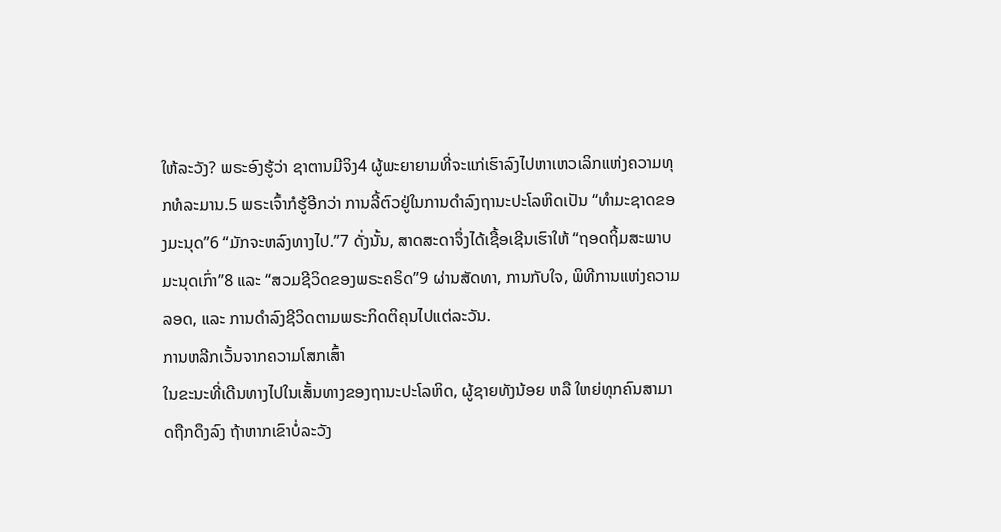ໃຫ້ລະວັງ? ພຣະອົງຮູ້ວ່າ ຊາຕານມີຈິງ4 ຜູ້ພະຍາຍາມທີ່ຈະແກ່ເຮົາລົງໄປຫາເຫວເລິກແຫ່ງຄວາມທຸກທໍລະມານ.5 ພຣະເຈົ້າກໍຮູ້ອີກວ່າ ການລີ້ຕົວຢູ່ໃນການດຳລົງຖານະປະໂລຫິດເປັນ “ທຳມະຊາດຂອງມະນຸດ”6 “ມັກຈະຫລົງທາງໄປ.”7 ດັ່ງນັ້ນ, ສາດສະດາຈຶ່ງໄດ້ເຊື້ອເຊີນເຮົາໃຫ້ “ຖອດຖິ້ມສະພາບມະນຸດເກົ່າ”8 ແລະ “ສວມຊີວິດຂອງພຣະຄຣິດ”9 ຜ່ານສັດທາ, ການກັບໃຈ, ພິທີການແຫ່ງຄວາມລອດ, ແລະ ການດຳລົງຊີວິດຕາມພຣະກິດຕິຄຸນໄປແຕ່ລະວັນ.
ການຫລີກເວັ້ນຈາກຄວາມໂສກເສົ້າ
ໃນຂະນະທີ່ເດີນທາງໄປໃນເສັ້ນທາງຂອງຖານະປະໂລຫິດ, ຜູ້ຊາຍທັງນ້ອຍ ຫລື ໃຫຍ່ທຸກຄົນສາມາດຖືກດຶງລົງ ຖ້າຫາກເຂົາບໍ່ລະວັງ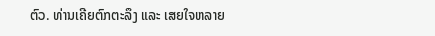ຕົວ. ທ່ານເຄີຍຕົກຕະລຶງ ແລະ ເສຍໃຈຫລາຍ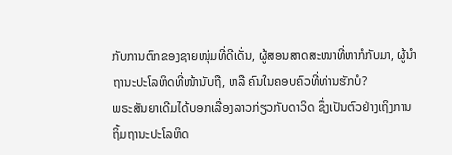ກັບການຕົກຂອງຊາຍໜຸ່ມທີ່ດີເດັ່ນ, ຜູ້ສອນສາດສະໜາທີ່ຫາກໍກັບມາ, ຜູ້ນຳຖານະປະໂລຫິດທີ່ໜ້ານັບຖື, ຫລື ຄົນໃນຄອບຄົວທີ່ທ່ານຮັກບໍ?
ພຣະສັນຍາເດີມໄດ້ບອກເລື່ອງລາວກ່ຽວກັບດາວິດ ຊຶ່ງເປັນຕົວຢ່າງເຖິງການຖິ້ມຖານະປະໂລຫິດ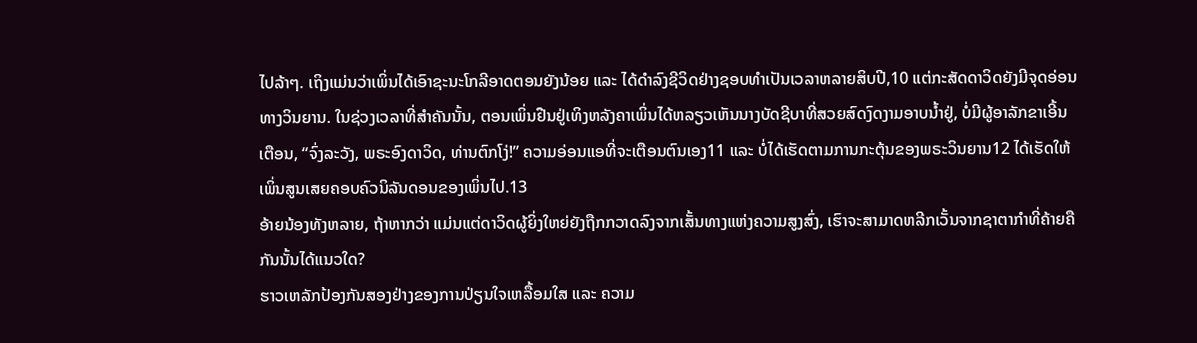ໄປລ້າໆ. ເຖິງແມ່ນວ່າເພິ່ນໄດ້ເອົາຊະນະໂກລີອາດຕອນຍັງນ້ອຍ ແລະ ໄດ້ດຳລົງຊີວິດຢ່າງຊອບທຳເປັນເວລາຫລາຍສິບປີ,10 ແຕ່ກະສັດດາວິດຍັງມີຈຸດອ່ອນທາງວິນຍານ. ໃນຊ່ວງເວລາທີ່ສຳຄັນນັ້ນ, ຕອນເພິ່ນຢືນຢູ່ເທິງຫລັງຄາເພິ່ນໄດ້ຫລຽວເຫັນນາງບັດຊີບາທີ່ສວຍສົດງົດງາມອາບນ້ຳຢູ່, ບໍ່ມີຜູ້ອາລັກຂາເອີ້ນເຕືອນ, “ຈົ່ງລະວັງ, ພຣະອົງດາວິດ, ທ່ານຕົກໂງ່!” ຄວາມອ່ອນແອທີ່ຈະເຕືອນຕົນເອງ11 ແລະ ບໍ່ໄດ້ເຮັດຕາມການກະຕຸ້ນຂອງພຣະວິນຍານ12 ໄດ້ເຮັດໃຫ້ເພິ່ນສູນເສຍຄອບຄົວນິລັນດອນຂອງເພິ່ນໄປ.13
ອ້າຍນ້ອງທັງຫລາຍ, ຖ້າຫາກວ່າ ແມ່ນແຕ່ດາວິດຜູ້ຍິ່ງໃຫຍ່ຍັງຖືກກວາດລົງຈາກເສັ້ນທາງແຫ່ງຄວາມສູງສົ່ງ, ເຮົາຈະສາມາດຫລີກເວັ້ນຈາກຊາຕາກຳທີ່ຄ້າຍຄືກັນນັ້ນໄດ້ແນວໃດ?
ຮາວເຫລັກປ້ອງກັນສອງຢ່າງຂອງການປ່ຽນໃຈເຫລື້ອມໃສ ແລະ ຄວາມ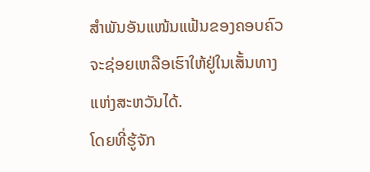ສຳພັນອັນແໜ້ນແຟ້ນຂອງຄອບຄົວຈະຊ່ອຍເຫລືອເຮົາໃຫ້ຢູ່ໃນເສັ້ນທາງແຫ່ງສະຫວັນໄດ້.
ໂດຍທີ່ຮູ້ຈັກ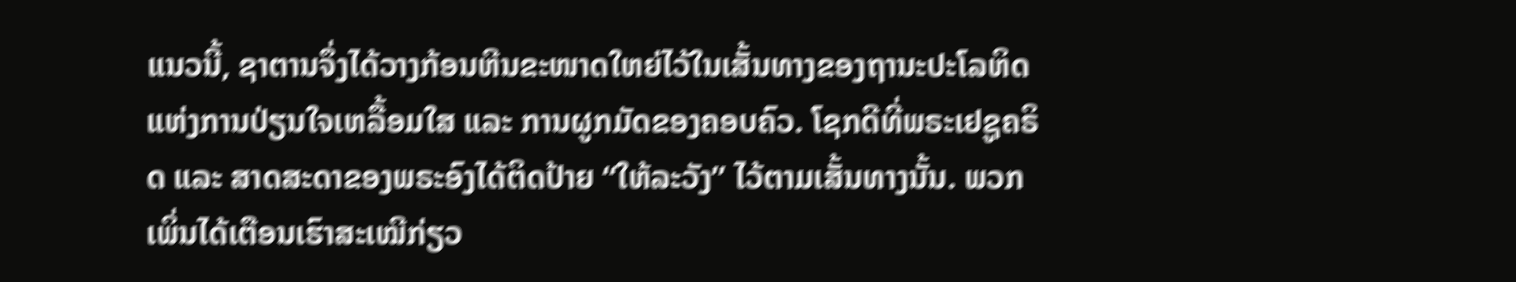ແນວນີ້, ຊາຕານຈຶ່ງໄດ້ວາງກ້ອນຫີນຂະໜາດໃຫຍ່ໄວ້ໃນເສັ້ນທາງຂອງຖານະປະໂລຫິດແຫ່ງການປ່ຽນໃຈເຫລື້ອມໃສ ແລະ ການຜູກມັດຂອງຄອບຄົວ. ໂຊກດີທີ່ພຣະເຢຊູຄຣິດ ແລະ ສາດສະດາຂອງພຣະອົງໄດ້ຕິດປ້າຍ “ໃຫ້ລະວັງ” ໄວ້ຕາມເສັ້ນທາງນັ້ນ. ພວກເພິ່ນໄດ້ເຕືອນເຮົາສະເໝີກ່ຽວ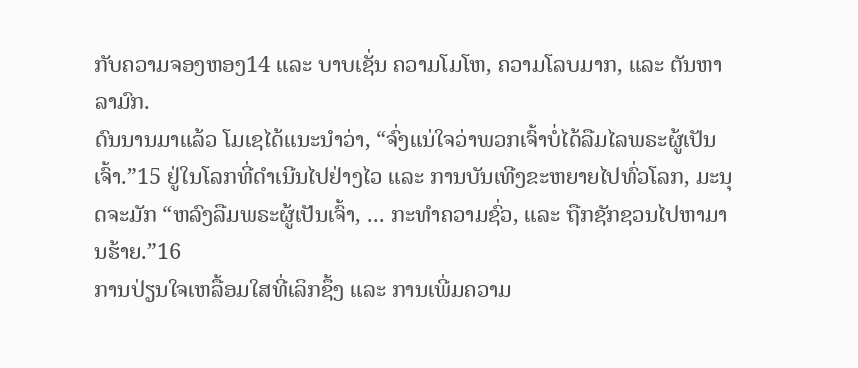ກັບຄວາມຈອງຫອງ14 ແລະ ບາບເຊັ່ນ ຄວາມໂມໂຫ, ຄວາມໂລບມາກ, ແລະ ຕັນຫາລາມົກ.
ດົນນານມາແລ້ວ ໂມເຊໄດ້ແນະນຳວ່າ, “ຈົ່ງແນ່ໃຈວ່າພວກເຈົ້າບໍ່ໄດ້ລືມໄລພຣະຜູ້ເປັນເຈົ້າ.”15 ຢູ່ໃນໂລກທີ່ດຳເນີນໄປຢ່າງໄວ ແລະ ການບັນເທີງຂະຫຍາຍໄປທົ່ວໂລກ, ມະນຸດຈະມັກ “ຫລົງລືມພຣະຜູ້ເປັນເຈົ້າ, ... ກະທຳຄວາມຊົ່ວ, ແລະ ຖືກຊັກຊວນໄປຫາມານຮ້າຍ.”16
ການປ່ຽນໃຈເຫລື້ອມໃສທີ່ເລິກຊຶ້ງ ແລະ ການເພີ່ມຄວາມ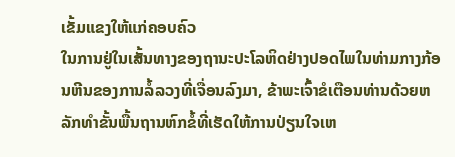ເຂັ້ມແຂງໃຫ້ແກ່ຄອບຄົວ
ໃນການຢູ່ໃນເສັ້ນທາງຂອງຖານະປະໂລຫິດຢ່າງປອດໄພໃນທ່າມກາງກ້ອນຫີນຂອງການລໍ້ລວງທີ່ເຈື່ອນລົງມາ, ຂ້າພະເຈົ້າຂໍເຕືອນທ່ານດ້ວຍຫລັກທຳຂັ້ນພື້ນຖານຫົກຂໍ້ທີ່ເຮັດໃຫ້ການປ່ຽນໃຈເຫ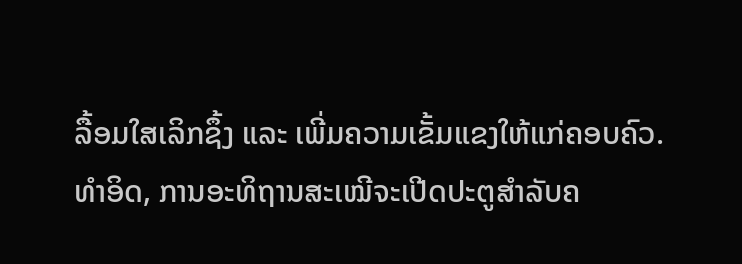ລື້ອມໃສເລິກຊຶ້ງ ແລະ ເພີ່ມຄວາມເຂັ້ມແຂງໃຫ້ແກ່ຄອບຄົວ.
ທຳອິດ, ການອະທິຖານສະເໝີຈະເປີດປະຕູສຳລັບຄ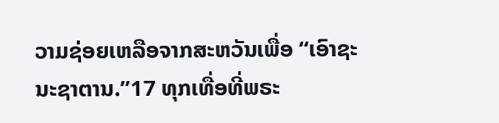ວາມຊ່ອຍເຫລືອຈາກສະຫວັນເພື່ອ “ເອົາຊະນະຊາຕານ.”17 ທຸກເທື່ອທີ່ພຣະ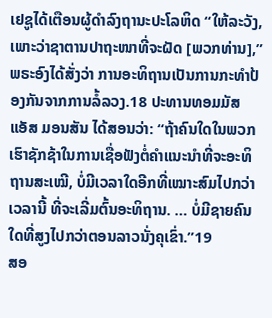ເຢຊູໄດ້ເຕືອນຜູ້ດຳລົງຖານະປະໂລຫິດ “ໃຫ້ລະວັງ, ເພາະວ່າຊາຕານປາຖະໜາທີ່ຈະຝັດ [ພວກທ່ານ],” ພຣະອົງໄດ້ສັ່ງວ່າ ການອະທິຖານເປັນການກະທຳປ້ອງກັນຈາກການລໍ້ລວງ.18 ປະທານທອມມັສ ແອັສ ມອນສັນ ໄດ້ສອນວ່າ: “ຖ້າຄົນໃດໃນພວກເຮົາຊັກຊ້າໃນການເຊື່ອຟັງຕໍ່ຄຳແນະນຳທີ່ຈະອະທິຖານສະເໝີ, ບໍ່ມີເວລາໃດອີກທີ່ເໝາະສົມໄປກວ່າເວລານີ້ ທີ່ຈະເລີ່ມຕົ້ນອະທິຖານ. … ບໍ່ມີຊາຍຄົນໃດທີ່ສູງໄປກວ່າຕອນລາວນັ່ງຄຸເຂົ່າ.”19
ສອ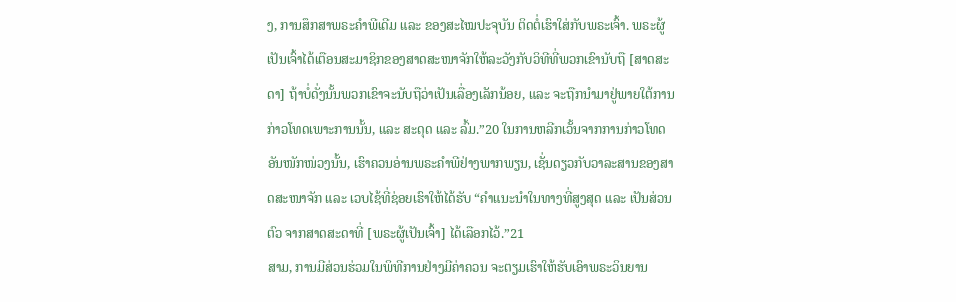ງ, ການສຶກສາພຣະຄຳພີເດີມ ແລະ ຂອງສະໄໝປະຈຸບັນ ຕິດຕໍ່ເຮົາໃສ່ກັບພຣະເຈົ້າ. ພຣະຜູ້ເປັນເຈົ້າໄດ້ເຕືອນສະມາຊິກຂອງສາດສະໜາຈັກໃຫ້ລະວັງກັບວິທີທີ່ພວກເຂົານັບຖື [ສາດສະດາ] ຖ້າບໍ່ດັ່ງນັ້ນພວກເຂົາຈະນັບຖືວ່າເປັນເລື່ອງເລັກນ້ອຍ, ແລະ ຈະຖືກນຳມາຢູ່ພາຍໃຕ້ການກ່າວໂທດເພາະການນັ້ນ, ແລະ ສະດຸດ ແລະ ລົ້ມ.”20 ໃນການຫລີກເວັ້ນຈາກການກ່າວໂທດອັນໜັກໜ່ວງນັ້ນ, ເຮົາຄວນອ່ານພຣະຄຳພີຢ່າງພາກພຽນ, ເຊັ່ນດຽວກັບວາລະສານຂອງສາດສະໜາຈັກ ແລະ ເວບໄຊ້ທີ່ຊ່ອຍເຮົາໃຫ້ໄດ້ຮັບ “ຄຳແນະນຳໃນທາງທີ່ສູງສຸດ ແລະ ເປັນສ່ວນຕົວ ຈາກສາດສະດາທີ່ [ພຣະຜູ້ເປັນເຈົ້າ] ໄດ້ເລືອກໄວ້.”21
ສາມ, ການມີສ່ວນຮ່ວມໃນພິທີການຢ່າງມີຄ່າຄວນ ຈະຕຽມເຮົາໃຫ້ຮັບເອົາພຣະວິນຍານ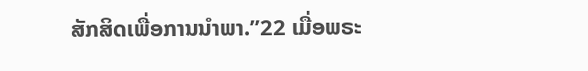ສັກສິດເພື່ອການນຳພາ.”22 ເມື່ອພຣະ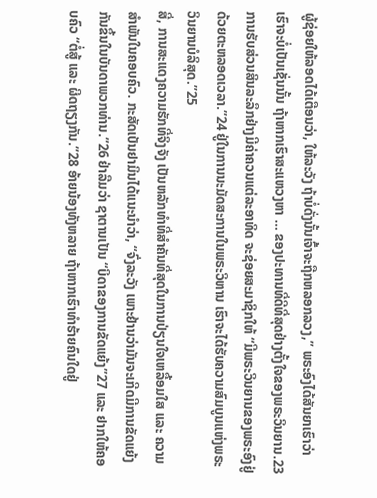ຜູ້ຊ່ອຍໃຫ້ລອດໄດ້ເຕືອນວ່າ, ໃຫ້ລະວັງ ຖ້າບໍ່ດັ່ງນັ້ນເຈົ້າຈະຖືກຫລອກລວງ,” ພຣະອົງໄດ້ສັນຍາເຮົາວ່າ ເຮົາຈະບໍ່ເປັນເຊັ່ນນັ້ນ ຖ້າຫາກເຮົາສະແຫວງຫາ … ຂອງປະທານທີ່ດີທີ່ສຸດຢ່າງຕັ້ງໃຈຂອງພຣະວິນຍານ.23 ການຮັບສ່ວນສິນລະລຶກຢ່າງມີຄ່າຄວນແຕ່ລະອາທິດ ຈະຊ່ອຍສະມາຊິກໃຫ້ “ມີພຣະວິນຍານຂອງພຣະອົງຢູ່ດ້ວຍຕະຫລອດເວລາ.”24 ຢູ່ໃນການນະມັດສະການໃນພຣະວິຫານ ເຮົາຈະໄດ້ຮັບຄວາມສົມບູນແຫ່ງພຣະວິນຍານບໍລິສຸດ.”25
ສີ່, ການສະແດງຄວາມຮັກທີ່ຈິງຈັງ ເປັນຫລັກທຳທີ່ສຳຄັນທີ່ສຸດໃນການປ່ຽນໃຈເຫລື້ອມໃສ ແລະ ຄວາມສຳພັນໃນຄອບຄົວ. ກະສັດເບັນຢາມິນໄດ້ແນະນຳວ່າ, “ຈົ່ງລະວັງ ເພາະຢ້ານວ່າມັນຈະເກີດມີການຂັດແຍ້ງກັນຂຶ້ນໃນບັນດາພວກທ່ານ.”26 ຢ່າລືມວ່າ ຊາຕານເປັນ “ບິດາຂອງການຂັດແຍ້ງ”27 ແລະ ຢາກໃຫ້ຄອບຄົວ “ຕໍ່ສູ້ ແລະ ຜິດຖຽງກັນ.”28 ອ້າຍນ້ອງທັງຫລາຍ ຖ້າຫາກເຮົາທຳຮ້າຍຄົນໃດຢູ່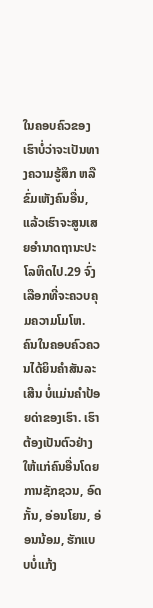ໃນຄອບຄົວຂອງເຮົາບໍ່ວ່າຈະເປັນທາງຄວາມຮູ້ສຶກ ຫລື ຂົ່ມເຫັງຄົນອື່ນ, ແລ້ວເຮົາຈະສູນເສຍອຳນາດຖານະປະໂລຫິດໄປ.29 ຈົ່ງເລືອກທີ່ຈະຄວບຄຸມຄວາມໂມໂຫ. ຄົນໃນຄອບຄົວຄວນໄດ້ຍິນຄຳສັນລະເສີນ ບໍ່ແມ່ນຄຳປ້ອຍດ່າຂອງເຮົາ. ເຮົາຕ້ອງເປັນຕົວຢ່າງໃຫ້ແກ່ຄົນອື່ນໂດຍການຊັກຊວນ, ອົດກັ້ນ, ອ່ອນໂຍນ, ອ່ອນນ້ອມ, ຮັກແບບບໍ່ແກ້ງ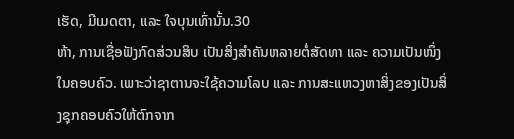ເຮັດ, ມີເມດຕາ, ແລະ ໃຈບຸນເທົ່ານັ້ນ.30
ຫ້າ, ການເຊື່ອຟັງກົດສ່ວນສິບ ເປັນສິ່ງສຳຄັນຫລາຍຕໍ່ສັດທາ ແລະ ຄວາມເປັນໜຶ່ງໃນຄອບຄົວ. ເພາະວ່າຊາຕານຈະໃຊ້ຄວາມໂລບ ແລະ ການສະແຫວງຫາສິ່ງຂອງເປັນສິ່ງຊຸກຄອບຄົວໃຫ້ຕົກຈາກ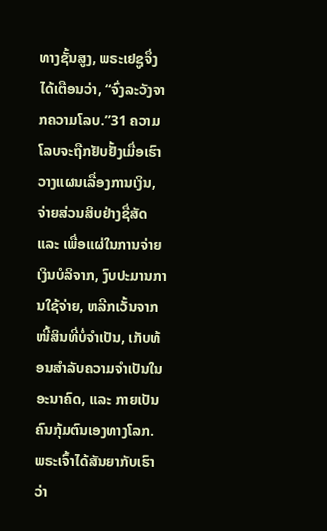ທາງຊັ້ນສູງ, ພຣະເຢຊູຈຶ່ງໄດ້ເຕືອນວ່າ, “ຈົ່ງລະວັງຈາກຄວາມໂລບ.”31 ຄວາມໂລບຈະຖືກຢັບຢັ້ງເມື່ອເຮົາວາງແຜນເລື່ອງການເງິນ, ຈ່າຍສ່ວນສິບຢ່າງຊື່ສັດ ແລະ ເພື່ອແຜ່ໃນການຈ່າຍເງິນບໍລິຈາກ, ງົບປະມານການໃຊ້ຈ່າຍ, ຫລີກເວັ້ນຈາກໜີ້ສິນທີ່ບໍ່ຈຳເປັນ, ເກັບທ້ອນສຳລັບຄວາມຈຳເປັນໃນອະນາຄົດ, ແລະ ກາຍເປັນຄົນກຸ້ມຕົນເອງທາງໂລກ. ພຣະເຈົ້າໄດ້ສັນຍາກັບເຮົາວ່າ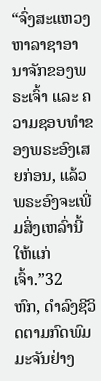“ຈົ່ງສະແຫວງຫາລາຊາອານາຈັກຂອງພຣະເຈົ້າ ແລະ ຄວາມຊອບທຳຂອງພຣະອົງເສຍກ່ອນ, ແລ້ວພຣະອົງຈະເພີ່ມສິ່ງເຫລົ່ານີ້ໃຫ້ແກ່ເຈົ້າ.”32
ຫົກ, ດຳລົງຊີວິດຕາມກົດພົມມະຈັນຢ່າງ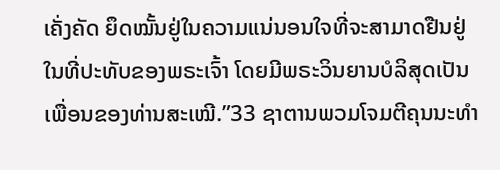ເຄັ່ງຄັດ ຍຶດໝັ້ນຢູ່ໃນຄວາມແນ່ນອນໃຈທີ່ຈະສາມາດຢືນຢູ່ໃນທີ່ປະທັບຂອງພຣະເຈົ້າ ໂດຍມີພຣະວິນຍານບໍລິສຸດເປັນເພື່ອນຂອງທ່ານສະເໝີ.”33 ຊາຕານພວມໂຈມຕີຄຸນນະທຳ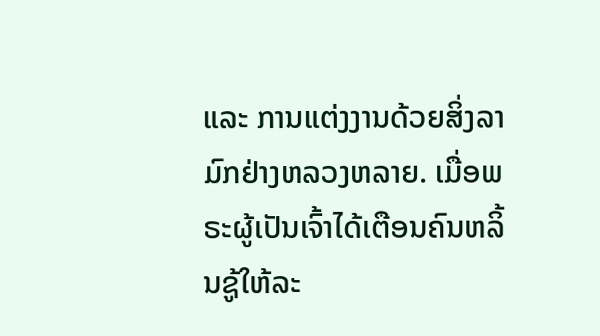ແລະ ການແຕ່ງງານດ້ວຍສິ່ງລາມົກຢ່າງຫລວງຫລາຍ. ເມື່ອພຣະຜູ້ເປັນເຈົ້າໄດ້ເຕືອນຄົນຫລິ້ນຊູ້ໃຫ້ລະ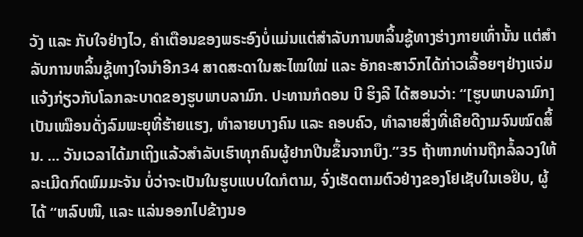ວັງ ແລະ ກັບໃຈຢ່າງໄວ, ຄຳເຕືອນຂອງພຣະອົງບໍ່ແມ່ນແຕ່ສຳລັບການຫລິ້ນຊູ້ທາງຮ່າງກາຍເທົ່ານັ້ນ ແຕ່ສຳລັບການຫລິ້ນຊູ້ທາງໃຈນຳອີກ34 ສາດສະດາໃນສະໄໝໃໝ່ ແລະ ອັກຄະສາວົກໄດ້ກ່າວເລື້ອຍໆຢ່າງແຈ່ມແຈ້ງກ່ຽວກັບໂລກລະບາດຂອງຮູບພາບລາມົກ. ປະທານກໍດອນ ບີ ຮິງລີ ໄດ້ສອນວ່າ: “[ຮູບພາບລາມົກ] ເປັນເໝືອນດັ່ງລົມພະຍຸທີ່ຮ້າຍແຮງ, ທຳລາຍບາງຄົນ ແລະ ຄອບຄົວ, ທຳລາຍສິ່ງທີ່ເຄີຍດີງາມຈົນໝົດສິ້ນ. ... ວັນເວລາໄດ້ມາເຖິງແລ້ວສຳລັບເຮົາທຸກຄົນຜູ້ຢາກປີນຂຶ້ນຈາກບຶງ.”35 ຖ້າຫາກທ່ານຖືກລໍ້ລວງໃຫ້ລະເມີດກົດພົມມະຈັນ ບໍ່ວ່າຈະເປັນໃນຮູບແບບໃດກໍຕາມ, ຈົ່ງເຮັດຕາມຕົວຢ່າງຂອງໂຢເຊັບໃນເອຢິບ, ຜູ້ໄດ້ “ຫລົບໜີ, ແລະ ແລ່ນອອກໄປຂ້າງນອ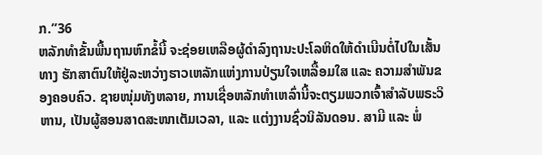ກ.”36
ຫລັກທຳຂັ້ນພື້ນຖານຫົກຂໍ້ນີ້ ຈະຊ່ອຍເຫລືອຜູ້ດຳລົງຖານະປະໂລຫິດໃຫ້ດຳເນີນຕໍ່ໄປໃນເສັ້ນທາງ ຮັກສາຕົນໃຫ້ຢູ່ລະຫວ່າງຮາວເຫລັກແຫ່ງການປ່ຽນໃຈເຫລື້ອມໃສ ແລະ ຄວາມສຳພັນຂອງຄອບຄົວ. ຊາຍໜຸ່ມທັງຫລາຍ, ການເຊື່ອຫລັກທຳເຫລົ່ານີ້ຈະຕຽມພວກເຈົ້າສຳລັບພຣະວິຫານ, ເປັນຜູ້ສອນສາດສະໜາເຕັມເວລາ, ແລະ ແຕ່ງງານຊົ່ວນິລັນດອນ. ສາມີ ແລະ ພໍ່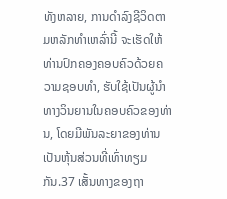ທັງຫລາຍ, ການດຳລົງຊີວິດຕາມຫລັກທຳເຫລົ່ານີ້ ຈະເຮັດໃຫ້ທ່ານປົກຄອງຄອບຄົວດ້ວຍຄວາມຊອບທຳ, ຮັບໃຊ້ເປັນຜູ້ນຳທາງວິນຍານໃນຄອບຄົວຂອງທ່ານ, ໂດຍມີພັນລະຍາຂອງທ່ານເປັນຫຸ້ນສ່ວນທີ່ເທົ່າທຽມກັນ.37 ເສັ້ນທາງຂອງຖາ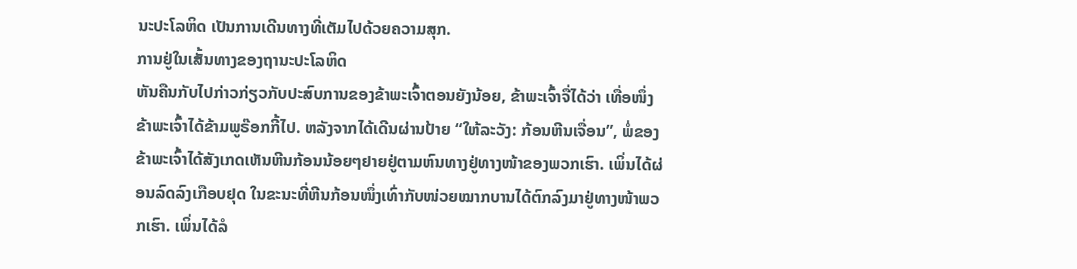ນະປະໂລຫິດ ເປັນການເດີນທາງທີ່ເຕັມໄປດ້ວຍຄວາມສຸກ.
ການຢູ່ໃນເສັ້ນທາງຂອງຖານະປະໂລຫິດ
ຫັນຄືນກັບໄປກ່າວກ່ຽວກັບປະສົບການຂອງຂ້າພະເຈົ້າຕອນຍັງນ້ອຍ, ຂ້າພະເຈົ້າຈື່ໄດ້ວ່າ ເທື່ອໜຶ່ງຂ້າພະເຈົ້າໄດ້ຂ້າມພູຣ໊ອກກີ້ໄປ. ຫລັງຈາກໄດ້ເດີນຜ່ານປ້າຍ “ໃຫ້ລະວັງ: ກ້ອນຫີນເຈື່ອນ”, ພໍ່ຂອງຂ້າພະເຈົ້າໄດ້ສັງເກດເຫັນຫີນກ້ອນນ້ອຍໆຢາຍຢູ່ຕາມຫົນທາງຢູ່ທາງໜ້າຂອງພວກເຮົາ. ເພິ່ນໄດ້ຜ່ອນລົດລົງເກືອບຢຸດ ໃນຂະນະທີ່ຫີນກ້ອນໜຶ່ງເທົ່າກັບໜ່ວຍໝາກບານໄດ້ຕົກລົງມາຢູ່ທາງໜ້າພວກເຮົາ. ເພິ່ນໄດ້ລໍ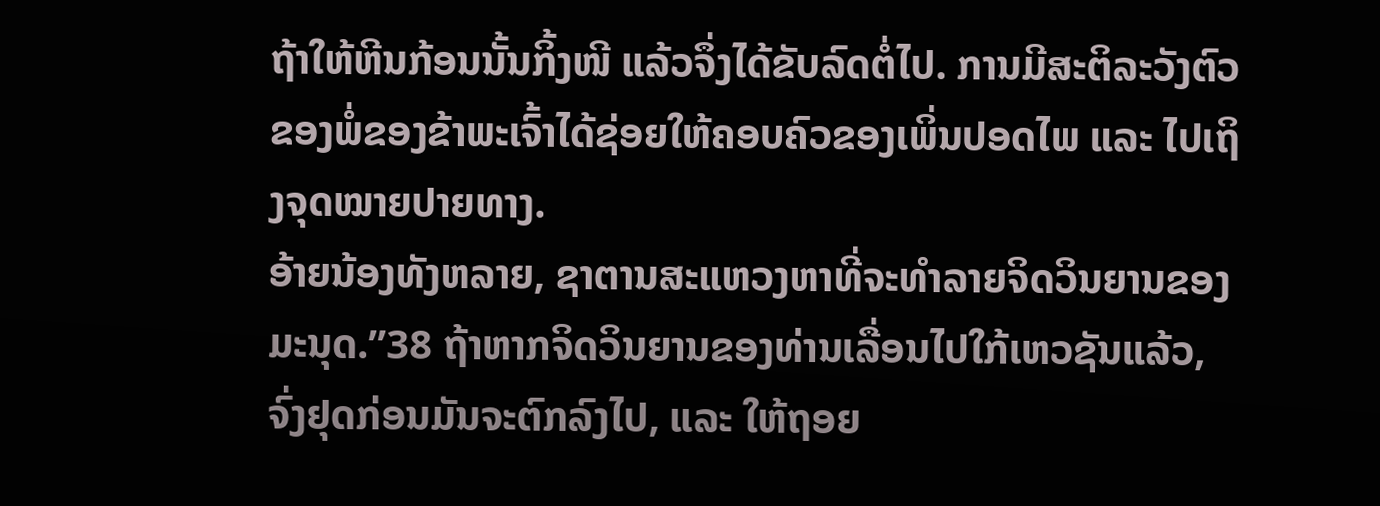ຖ້າໃຫ້ຫີນກ້ອນນັ້ນກິ້ງໜີ ແລ້ວຈຶ່ງໄດ້ຂັບລົດຕໍ່ໄປ. ການມີສະຕິລະວັງຕົວຂອງພໍ່ຂອງຂ້າພະເຈົ້າໄດ້ຊ່ອຍໃຫ້ຄອບຄົວຂອງເພິ່ນປອດໄພ ແລະ ໄປເຖິງຈຸດໝາຍປາຍທາງ.
ອ້າຍນ້ອງທັງຫລາຍ, ຊາຕານສະແຫວງຫາທີ່ຈະທຳລາຍຈິດວິນຍານຂອງມະນຸດ.”38 ຖ້າຫາກຈິດວິນຍານຂອງທ່ານເລື່ອນໄປໃກ້ເຫວຊັນແລ້ວ, ຈົ່ງຢຸດກ່ອນມັນຈະຕົກລົງໄປ, ແລະ ໃຫ້ຖອຍ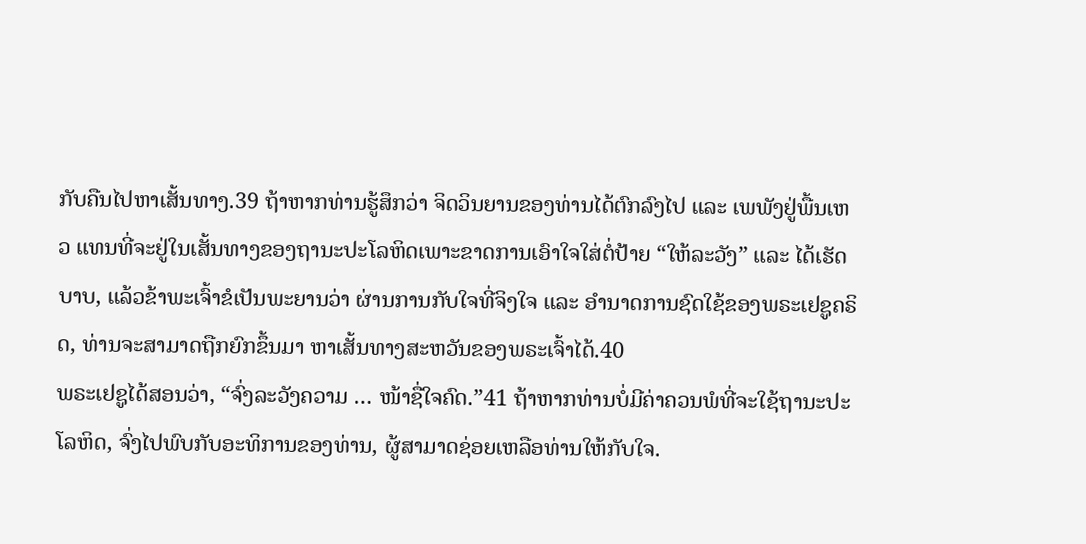ກັບຄືນໄປຫາເສັ້ນທາງ.39 ຖ້າຫາກທ່ານຮູ້ສຶກວ່າ ຈິດວິນຍານຂອງທ່ານໄດ້ຕົກລົງໄປ ແລະ ເພພັງຢູ່ພື້ນເຫວ ແທນທີ່ຈະຢູ່ໃນເສັ້ນທາງຂອງຖານະປະໂລຫິດເພາະຂາດການເອົາໃຈໃສ່ຕໍ່ປ້າຍ “ໃຫ້ລະວັງ” ແລະ ໄດ້ເຮັດບາບ, ແລ້ວຂ້າພະເຈົ້າຂໍເປັນພະຍານວ່າ ຜ່ານການກັບໃຈທີ່ຈິງໃຈ ແລະ ອຳນາດການຊົດໃຊ້ຂອງພຣະເຢຊູຄຣິດ, ທ່ານຈະສາມາດຖືກຍົກຂຶ້ນມາ ຫາເສັ້ນທາງສະຫວັນຂອງພຣະເຈົ້າໄດ້.40
ພຣະເຢຊູໄດ້ສອນວ່າ, “ຈົ່ງລະວັງຄວາມ … ໜ້າຊື່ໃຈຄົດ.”41 ຖ້າຫາກທ່ານບໍ່ມີຄ່າຄວນພໍທີ່ຈະໃຊ້ຖານະປະໂລຫິດ, ຈົ່ງໄປພົບກັບອະທິການຂອງທ່ານ, ຜູ້ສາມາດຊ່ອຍເຫລືອທ່ານໃຫ້ກັບໃຈ.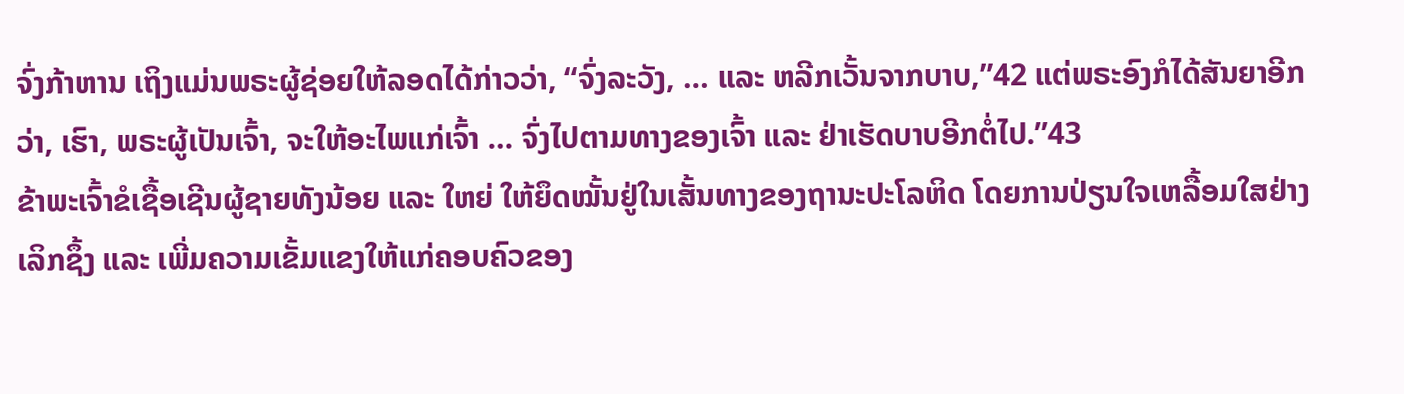ຈົ່ງກ້າຫານ ເຖິງແມ່ນພຣະຜູ້ຊ່ອຍໃຫ້ລອດໄດ້ກ່າວວ່າ, “ຈົ່ງລະວັງ, … ແລະ ຫລີກເວັ້ນຈາກບາບ,”42 ແຕ່ພຣະອົງກໍໄດ້ສັນຍາອີກວ່າ, ເຮົາ, ພຣະຜູ້ເປັນເຈົ້າ, ຈະໃຫ້ອະໄພແກ່ເຈົ້າ … ຈົ່ງໄປຕາມທາງຂອງເຈົ້າ ແລະ ຢ່າເຮັດບາບອີກຕໍ່ໄປ.”43
ຂ້າພະເຈົ້າຂໍເຊື້ອເຊີນຜູ້ຊາຍທັງນ້ອຍ ແລະ ໃຫຍ່ ໃຫ້ຍຶດໝັ້ນຢູ່ໃນເສັ້ນທາງຂອງຖານະປະໂລຫິດ ໂດຍການປ່ຽນໃຈເຫລື້ອມໃສຢ່າງເລິກຊຶ້ງ ແລະ ເພີ່ມຄວາມເຂັ້ມແຂງໃຫ້ແກ່ຄອບຄົວຂອງ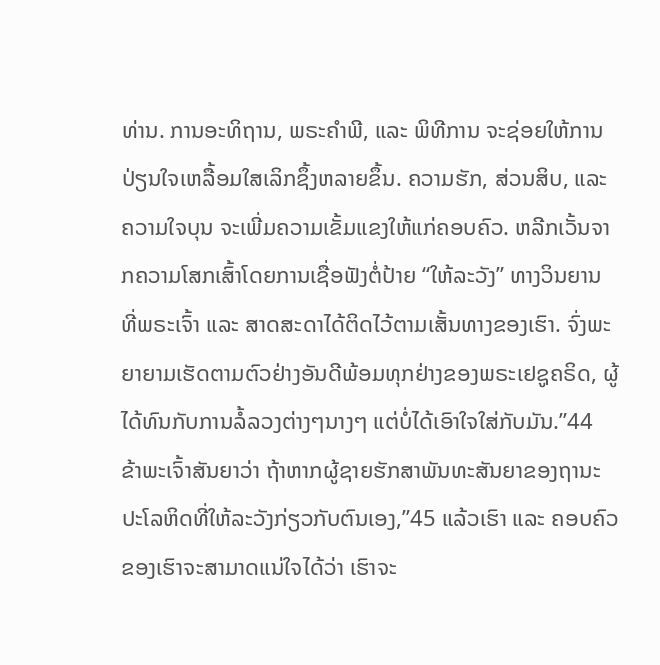ທ່ານ. ການອະທິຖານ, ພຣະຄຳພີ, ແລະ ພິທີການ ຈະຊ່ອຍໃຫ້ການປ່ຽນໃຈເຫລື້ອມໃສເລິກຊຶ້ງຫລາຍຂຶ້ນ. ຄວາມຮັກ, ສ່ວນສິບ, ແລະ ຄວາມໃຈບຸນ ຈະເພີ່ມຄວາມເຂັ້ມແຂງໃຫ້ແກ່ຄອບຄົວ. ຫລີກເວັ້ນຈາກຄວາມໂສກເສົ້າໂດຍການເຊື່ອຟັງຕໍ່ປ້າຍ “ໃຫ້ລະວັງ” ທາງວິນຍານ ທີ່ພຣະເຈົ້າ ແລະ ສາດສະດາໄດ້ຕິດໄວ້ຕາມເສັ້ນທາງຂອງເຮົາ. ຈົ່ງພະຍາຍາມເຮັດຕາມຕົວຢ່າງອັນດີພ້ອມທຸກຢ່າງຂອງພຣະເຢຊູຄຣິດ, ຜູ້ໄດ້ທົນກັບການລໍ້ລວງຕ່າງໆນາງໆ ແຕ່ບໍ່ໄດ້ເອົາໃຈໃສ່ກັບມັນ.”44
ຂ້າພະເຈົ້າສັນຍາວ່າ ຖ້າຫາກຜູ້ຊາຍຮັກສາພັນທະສັນຍາຂອງຖານະປະໂລຫິດທີ່ໃຫ້ລະວັງກ່ຽວກັບຕົນເອງ,”45 ແລ້ວເຮົາ ແລະ ຄອບຄົວຂອງເຮົາຈະສາມາດແນ່ໃຈໄດ້ວ່າ ເຮົາຈະ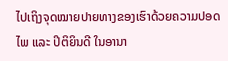ໄປເຖິງຈຸດໝາຍປາຍທາງຂອງເຮົາດ້ວຍຄວາມປອດໄພ ແລະ ປິຕິຍິນດີ ໃນອານາ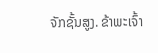ຈັກຊັ້ນສູງ. ຂ້າພະເຈົ້າ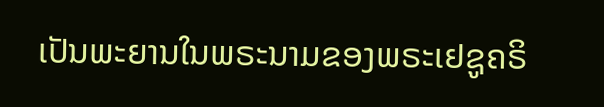ເປັນພະຍານໃນພຣະນາມຂອງພຣະເຢຊູຄຣິ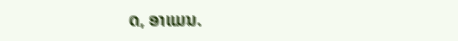ດ, ອາແມນ.